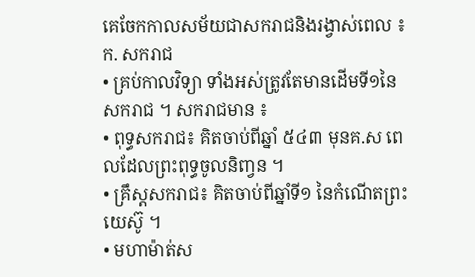គេចែកកាលសម័យជាសករាជនិងរង្វាស់ពេល ៖
ក. សករាជ
• គ្រប់កាលវិទ្យា ទាំងអស់ត្រូវតែមានដើមទី១នៃសករាជ ។ សករាជមាន ៖
• ពុទ្ធសករាជ៖ គិតចាប់ពីឆ្នាំ ៥៤៣ មុនគ.ស ពេលដែលព្រះពុទ្ធចូលនិពា្វន ។
• គ្រឹស្តសករាជ៖ គិតចាប់ពីឆ្នាំទី១ នៃកំណើតព្រះយេស៊ូ ។
• មហាម៉ាត់ស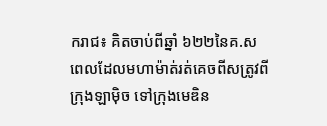ករាជ៖ គិតចាប់ពីឆ្នាំ ៦២២នៃគ.ស ពេលដែលមហាម៉ាត់រត់គេចពីសត្រូវពីក្រុងឡាម៉ិច ទៅក្រុងមេឌិន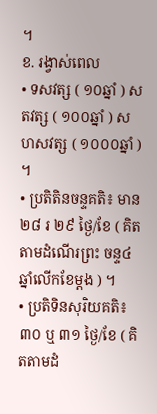។
ខ. រង្វាស់ពេល
• ទសវត្ស ( ១០ឆ្នាំ ) សតវត្ស ( ១០០ឆ្នាំ ) សហសវត្ស ( ១០០០ឆ្នាំ ) ។
• ប្រតិតិនចន្ទគតិ៖ មាន២៨ រ ២៩ ថ្ងៃ/ខែ ( គិតតាមដំណើរព្រះ ចន្ទ៤ឆ្នាំលើកខែម្តង ) ។
• ប្រតិទិនសុរិយគតិ៖ ៣០ ឬ ៣១ ថ្ងៃ/ខែ ( គិតតាមដំ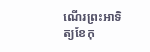ណើរព្រះអាទិត្យខែកុ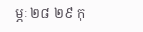ម្ភៈ ២៨ ២៩ កុ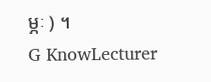ម្ភៈ ) ។
G KnowLecturer